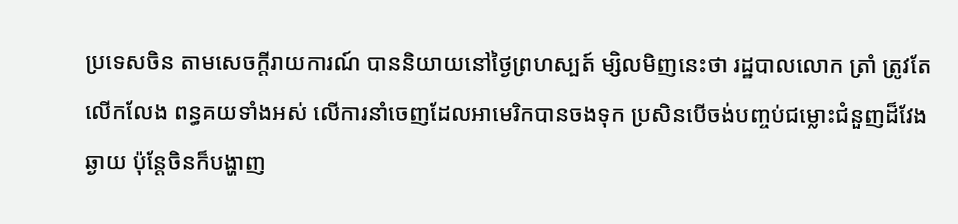ប្រទេសចិន តាមសេចក្តីរាយការណ៍ បាននិយាយនៅថ្ងៃព្រហស្បត៍ ម្សិលមិញនេះថា រដ្ឋបាលលោក ត្រាំ ត្រូវតែលើកលែង ពន្ធគយទាំងអស់ លើការនាំចេញដែលអាមេរិកបានចងទុក ប្រសិនបើចង់បញ្ចប់ជម្លោះជំនួញដ៏វែងឆ្ងាយ ប៉ុន្តែចិនក៏បង្ហាញ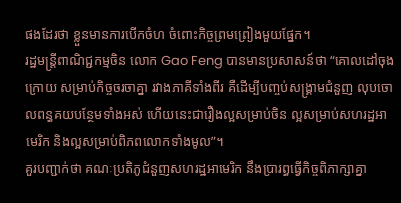ផងដែរថា ខ្លួនមានការបើកចំហ ចំពោះកិច្ចព្រមព្រៀងមួយផ្នែក។
រដ្ឋមន្ត្រីពាណិជ្ជកម្មចិន លោក Gao Feng បានមានប្រសាសន៍ថា “គោលដៅចុងក្រោយ សម្រាប់កិច្ចចរចាគ្នា រវាងភាគីទាំងពីរ គឺដើម្បីបញ្ចប់សង្គ្រាមជំនួញ លុបចោលពន្ធគយបន្ថែមទាំងអស់ ហើយនេះជារឿងល្អសម្រាប់ចិន ល្អសម្រាប់សហរដ្ឋអាមេរិក និងល្អសម្រាប់ពិភពលោកទាំងមូល”។
គួរបញ្ជាក់ថា គណៈប្រតិភូជំនួញសហរដ្ឋអាមេរិក នឹងប្រារព្ធធ្វើកិច្ចពិភាក្សាគ្នា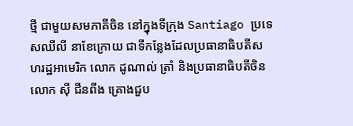ថ្មី ជាមួយសមភាគីចិន នៅក្នុងទីក្រុង Santiago ប្រទេសឈីលី នាខែក្រោយ ជាទីកន្លែងដែលប្រធានាធិបតីសហរដ្ឋអាមេរិក លោក ដូណាល់ ត្រាំ និងប្រធានាធិបតីចិន លោក ស៊ី ជីនពីង គ្រោងជួប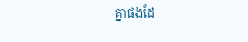គ្នាផងដែ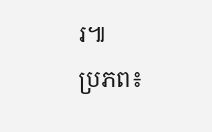រ៕
ប្រភព៖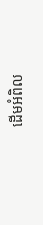ដើមអំពិល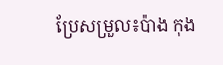ប្រែសម្រួល៖ប៉ាង កុង